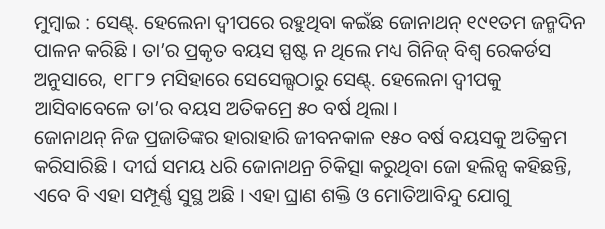ମୁମ୍ଵାଇ : ସେଣ୍ଟ୍. ହେଲେନା ଦ୍ୱୀପରେ ରହୁଥିବା କଇଁଛ ଜୋନାଥନ୍ ୧୯୧ତମ ଜନ୍ମଦିନ ପାଳନ କରିଛି । ତା’ର ପ୍ରକୃତ ବୟସ ସ୍ପଷ୍ଟ ନ ଥିଲେ ମଧ୍ୟ ଗିନିଜ୍ ବିଶ୍ୱ ରେକର୍ଡସ ଅନୁସାରେ, ୧୮୮୨ ମସିହାରେ ସେସେଲ୍ସଠାରୁ ସେଣ୍ଟ୍. ହେଲେନା ଦ୍ୱୀପକୁ ଆସିବାବେଳେ ତା’ର ବୟସ ଅତିକମ୍ରେ ୫୦ ବର୍ଷ ଥିଲା ।
ଜୋନାଥନ୍ ନିଜ ପ୍ରଜାତିଙ୍କର ହାରାହାରି ଜୀବନକାଳ ୧୫୦ ବର୍ଷ ବୟସକୁ ଅତିକ୍ରମ କରିସାରିଛି । ଦୀର୍ଘ ସମୟ ଧରି ଜୋନାଥନ୍ର ଚିକିତ୍ସା କରୁଥିବା ଜୋ ହଲିନ୍ସ କହିଛନ୍ତି, ଏବେ ବି ଏହା ସମ୍ପୂର୍ଣ୍ଣ ସୁସ୍ଥ ଅଛି । ଏହା ଘ୍ରାଣ ଶକ୍ତି ଓ ମୋତିଆବିନ୍ଦୁ ଯୋଗୁ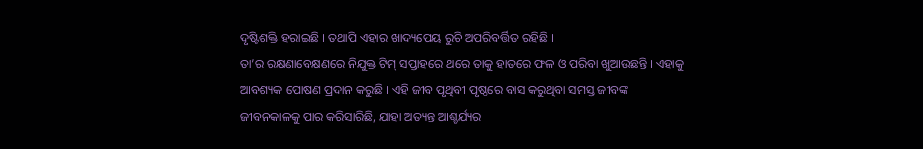ଦୃଷ୍ଟିଶକ୍ତି ହରାଇଛି । ତଥାପି ଏହାର ଖାଦ୍ୟପେୟ ରୁଚି ଅପରିବର୍ତ୍ତିତ ରହିଛି ।
ତା’ର ରକ୍ଷଣାବେକ୍ଷଣରେ ନିଯୁକ୍ତ ଟିମ୍ ସପ୍ତାହରେ ଥରେ ତାକୁ ହାତରେ ଫଳ ଓ ପରିବା ଖୁଆଉଛନ୍ତି । ଏହାକୁ ଆବଶ୍ୟକ ପୋଷଣ ପ୍ରଦାନ କରୁଛି । ଏହି ଜୀବ ପୃଥିବୀ ପୃଷ୍ଠରେ ବାସ କରୁଥିବା ସମସ୍ତ ଜୀବଙ୍କ ଜୀବନକାଳକୁ ପାର କରିସାରିଛି, ଯାହା ଅତ୍ୟନ୍ତ ଆଶ୍ଚର୍ଯ୍ୟର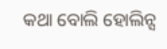କଥା ବୋଲି ହୋଲିନ୍ସ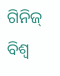ଗିନିଜ୍ ବିଶ୍ୱ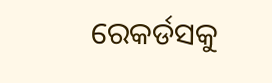ରେକର୍ଡସକୁ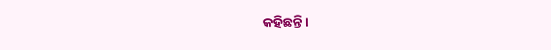କହିଛନ୍ତି ।